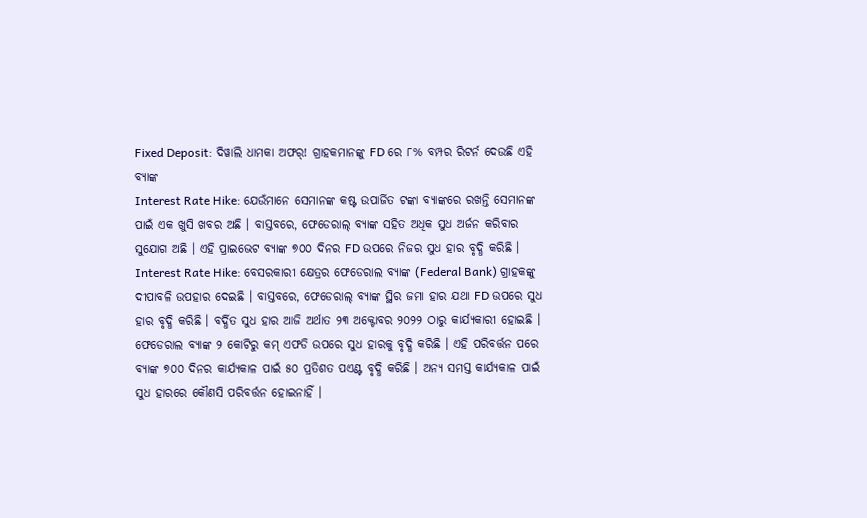Fixed Deposit: ଦିୱାଲି ଧାମକା ଅଫର୍! ଗ୍ରାହକମାନଙ୍କୁ FD ରେ ୮% ବମ୍ପର ରିଟର୍ନ ଦେଉଛି ଏହି ବ୍ୟାଙ୍କ
Interest Rate Hike: ଯେଉଁମାନେ ସେମାନଙ୍କ କଷ୍ଟ ଉପାର୍ଜିତ ଟଙ୍କା ବ୍ୟାଙ୍କରେ ରଖନ୍ତି ସେମାନଙ୍କ ପାଇଁ ଏକ ଖୁସି ଖବର ଅଛି । ବାସ୍ତବରେ, ଫେଡେରାଲ୍ ବ୍ୟାଙ୍କ ସହିତ ଅଧିକ ସୁଧ ଅର୍ଜନ କରିବାର ସୁଯୋଗ ଅଛି । ଏହି ପ୍ରାଇଭେଟ ବ୍ୟାଙ୍କ ୭୦୦ ଦିନର FD ଉପରେ ନିଜର ସୁଧ ହାର ବୃଦ୍ଧି କରିଛି ।
Interest Rate Hike: ବେସରକାରୀ କ୍ଷେତ୍ରର ଫେଡେରାଲ ବ୍ୟାଙ୍କ (Federal Bank) ଗ୍ରାହକଙ୍କୁ ଦୀପାବଳି ଉପହାର ଦେଇଛି । ବାସ୍ତବରେ, ଫେଡେରାଲ୍ ବ୍ୟାଙ୍କ ସ୍ଥିର ଜମା ହାର ଯଥା FD ଉପରେ ସୁଧ ହାର ବୃଦ୍ଧି କରିଛି । ବର୍ଦ୍ଧିତ ସୁଧ ହାର ଆଜି ଅର୍ଥାତ ୨୩ ଅକ୍ଟୋବର ୨୦୨୨ ଠାରୁ କାର୍ଯ୍ୟକାରୀ ହୋଇଛି ।
ଫେଡେରାଲ ବ୍ୟାଙ୍କ ୨ କୋଟିରୁ କମ୍ ଏଫଡି ଉପରେ ସୁଧ ହାରକୁ ବୃଦ୍ଧି କରିଛି । ଏହି ପରିବର୍ତ୍ତନ ପରେ ବ୍ୟାଙ୍କ ୭୦୦ ଦିନର କାର୍ଯ୍ୟକାଳ ପାଇଁ ୫୦ ପ୍ରତିଶତ ପଏଣ୍ଟ ବୃଦ୍ଧି କରିଛି । ଅନ୍ୟ ସମସ୍ତ କାର୍ଯ୍ୟକାଳ ପାଇଁ ସୁଧ ହାରରେ କୌଣସି ପରିବର୍ତ୍ତନ ହୋଇନାହିଁ ।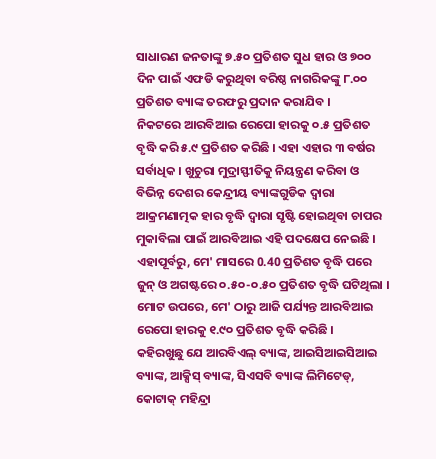ସାଧାରଣ ଜନତାଙ୍କୁ ୭.୫୦ ପ୍ରତିଶତ ସୁଧ ହାର ଓ ୭୦୦ ଦିନ ପାଇଁ ଏଫଡି କରୁଥିବା ବରିଷ୍ଠ ନାଗରିକଙ୍କୁ ୮.୦୦ ପ୍ରତିଶତ ବ୍ୟାଙ୍କ ତରଫରୁ ପ୍ରଦାନ କରାଯିବ ।
ନିକଟରେ ଆରବିଆଇ ରେପୋ ହାରକୁ ୦.୫ ପ୍ରତିଶତ ବୃଦ୍ଧି କରି ୫.୯ ପ୍ରତିଶତ କରିଛି । ଏହା ଏହାର ୩ ବର୍ଷର ସର୍ବାଧିକ । ଖୁଚୁରା ମୁଦ୍ରାସ୍ଫୀତିକୁ ନିୟନ୍ତ୍ରଣ କରିବା ଓ ବିଭିନ୍ନ ଦେଶର କେନ୍ଦ୍ରୀୟ ବ୍ୟାଙ୍କଗୁଡିକ ଦ୍ୱାରା ଆକ୍ରମଣାତ୍ମକ ହାର ବୃଦ୍ଧି ଦ୍ୱାରା ସୃଷ୍ଟି ହୋଇଥିବା ଚାପର ମୁକାବିଲା ପାଇଁ ଆରବିଆଇ ଏହି ପଦକ୍ଷେପ ନେଇଛି । ଏହାପୂର୍ବରୁ, ମେ' ମାସରେ 0.40 ପ୍ରତିଶତ ବୃଦ୍ଧି ପରେ ଜୁନ୍ ଓ ଅଗଷ୍ଟରେ ୦.୫୦-୦.୫୦ ପ୍ରତିଶତ ବୃଦ୍ଧି ଘଟିଥିଲା । ମୋଟ ଉପରେ, ମେ' ଠାରୁ ଆଜି ପର୍ଯ୍ୟନ୍ତ ଆରବିଆଇ ରେପୋ ହାରକୁ ୧.୯୦ ପ୍ରତିଶତ ବୃଦ୍ଧି କରିଛି ।
କହିରଖୁଛୁ ଯେ ଆରବିଏଲ୍ ବ୍ୟାଙ୍କ, ଆଇସିଆଇସିଆଇ ବ୍ୟାଙ୍କ, ଆକ୍ସିସ୍ ବ୍ୟାଙ୍କ, ସିଏସବି ବ୍ୟାଙ୍କ ଲିମିଟେଡ୍, କୋଟାକ୍ ମହିନ୍ଦ୍ରା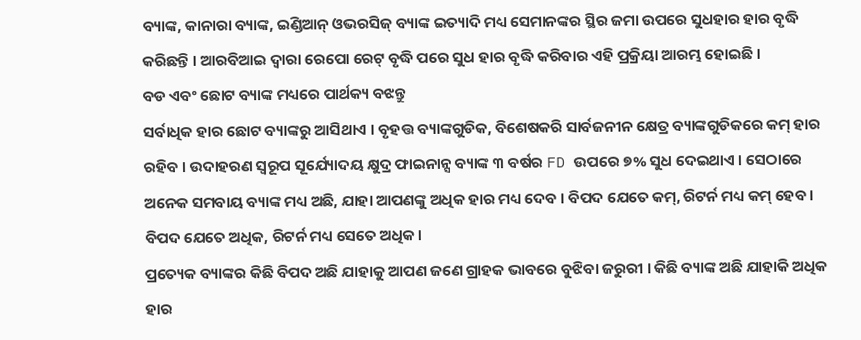ବ୍ୟାଙ୍କ, କାନାରା ବ୍ୟାଙ୍କ, ଇଣ୍ଡିଆନ୍ ଓଭରସିଜ୍ ବ୍ୟାଙ୍କ ଇତ୍ୟାଦି ମଧ୍ୟ ସେମାନଙ୍କର ସ୍ଥିର ଜମା ଉପରେ ସୁଧହାର ହାର ବୃଦ୍ଧି କରିଛନ୍ତି । ଆରବିଆଇ ଦ୍ୱାରା ରେପୋ ରେଟ୍ ବୃଦ୍ଧି ପରେ ସୁଧ ହାର ବୃଦ୍ଧି କରିବାର ଏହି ପ୍ରକ୍ରିୟା ଆରମ୍ଭ ହୋଇଛି ।
ବଡ ଏବଂ ଛୋଟ ବ୍ୟାଙ୍କ ମଧ୍ୟରେ ପାର୍ଥକ୍ୟ ବଝନ୍ତୁ
ସର୍ବାଧିକ ହାର ଛୋଟ ବ୍ୟାଙ୍କରୁ ଆସିଥାଏ । ବୃହତ୍ତ ବ୍ୟାଙ୍କଗୁଡିକ, ବିଶେଷକରି ସାର୍ବଜନୀନ କ୍ଷେତ୍ର ବ୍ୟାଙ୍କଗୁଡିକରେ କମ୍ ହାର ରହିବ । ଉଦାହରଣ ସ୍ୱରୂପ ସୂର୍ଯ୍ୟୋଦୟ କ୍ଷୁଦ୍ର ଫାଇନାନ୍ସ ବ୍ୟାଙ୍କ ୩ ବର୍ଷର FD ଉପରେ ୭% ସୁଧ ଦେଇଥାଏ । ସେଠାରେ ଅନେକ ସମବାୟ ବ୍ୟାଙ୍କ ମଧ୍ୟ ଅଛି, ଯାହା ଆପଣଙ୍କୁ ଅଧିକ ହାର ମଧ୍ୟ ଦେବ । ବିପଦ ଯେତେ କମ୍, ରିଟର୍ନ ମଧ୍ୟ କମ୍ ହେବ । ବିପଦ ଯେତେ ଅଧିକ, ରିଟର୍ନ ମଧ୍ୟ ସେତେ ଅଧିକ।
ପ୍ରତ୍ୟେକ ବ୍ୟାଙ୍କର କିଛି ବିପଦ ଅଛି ଯାହାକୁ ଆପଣ ଜଣେ ଗ୍ରାହକ ଭାବରେ ବୁଝିବା ଜରୁରୀ । କିଛି ବ୍ୟାଙ୍କ ଅଛି ଯାହାକି ଅଧିକ ହାର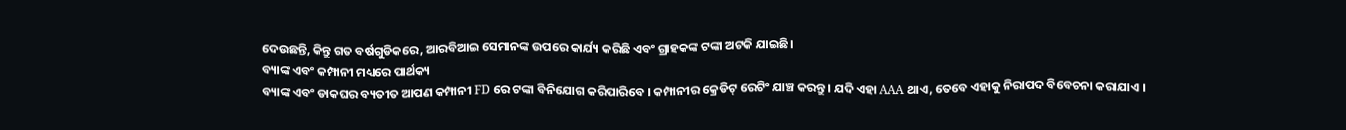ଦେଉଛନ୍ତି, କିନ୍ତୁ ଗତ ବର୍ଷଗୁଡିକରେ, ଆରବିଆଇ ସେମାନଙ୍କ ଉପରେ କାର୍ଯ୍ୟ କରିଛି ଏବଂ ଗ୍ରାହକଙ୍କ ଟଙ୍କା ଅଟକି ଯାଇଛି।
ବ୍ୟାଙ୍କ ଏବଂ କମ୍ପାନୀ ମଧ୍ୟରେ ପାର୍ଥକ୍ୟ
ବ୍ୟାଙ୍କ ଏବଂ ଡାକଘର ବ୍ୟତୀତ ଆପଣ କମ୍ପାନୀ FD ରେ ଟଙ୍କା ବିନିଯୋଗ କରିପାରିବେ । କମ୍ପାନୀର କ୍ରେଡିଟ୍ ରେଟିଂ ଯାଞ୍ଚ କରନ୍ତୁ । ଯଦି ଏହା AAA ଥାଏ, ତେବେ ଏହାକୁ ନିରାପଦ ବିବେଚନା କରାଯାଏ ।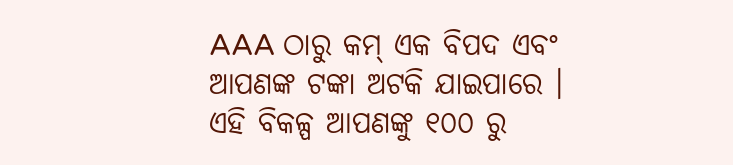AAA ଠାରୁ କମ୍ ଏକ ବିପଦ ଏବଂ ଆପଣଙ୍କ ଟଙ୍କା ଅଟକି ଯାଇପାରେ । ଏହି ବିକଳ୍ପ ଆପଣଙ୍କୁ ୧୦୦ ରୁ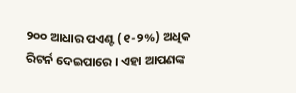୨୦୦ ଆଧାର ପଏଣ୍ଟ (୧-୨%) ଅଧିକ ରିଟର୍ନ ଦେଇପାରେ । ଏହା ଆପଣଙ୍କ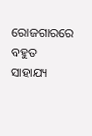ରୋଜଗାରରେ ବହୁତ ସାହାଯ୍ୟ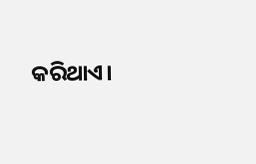କରିଥାଏ।